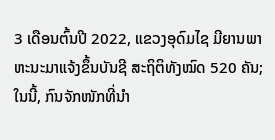3 ເດືອນຕົ້ນປີ 2022, ແຂວງອຸດົມໄຊ ມີຍານພາຫະນະມາແຈ້ງຂຶ້ນບັນຊີ ສະຖິຕິທັງໝົດ 520 ຄັນ; ໃນນີ້, ກົນຈັກໜັກທີ່ນຳ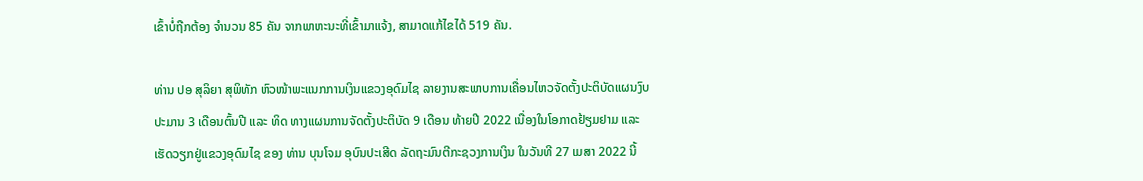ເຂົ້າບໍ່ຖືກຕ້ອງ ຈຳນວນ 85 ຄັນ ຈາກພາຫະນະທີ່ເຂົ້າມາແຈ້ງ, ສາມາດແກ້ໄຂໄດ້ 519 ຄັນ.

ທ່ານ ປອ ສຸລິຍາ ສຸພິທັກ ຫົວໜ້າພະແນກການເງິນແຂວງອຸດົມໄຊ ລາຍງານສະພາບການເຄື່ອນໄຫວຈັດຕັ້ງປະຕິບັດແຜນງົບປະມານ 3 ເດືອນຕົ້ນປີ ແລະ ທິດ ທາງແຜນການຈັດຕັ້ງປະຕິບັດ 9 ເດືອນ ທ້າຍປີ 2022 ເນື່ອງໃນໂອກາດຢ້ຽມຢາມ ແລະ ເຮັດວຽກຢູ່ແຂວງອຸດົມໄຊ ຂອງ ທ່ານ ບຸນໂຈມ ອຸບົນປະເສີດ ລັດຖະມົນຕີກະຊວງການເງິນ ໃນວັນທີ 27 ເມສາ 2022 ນີ້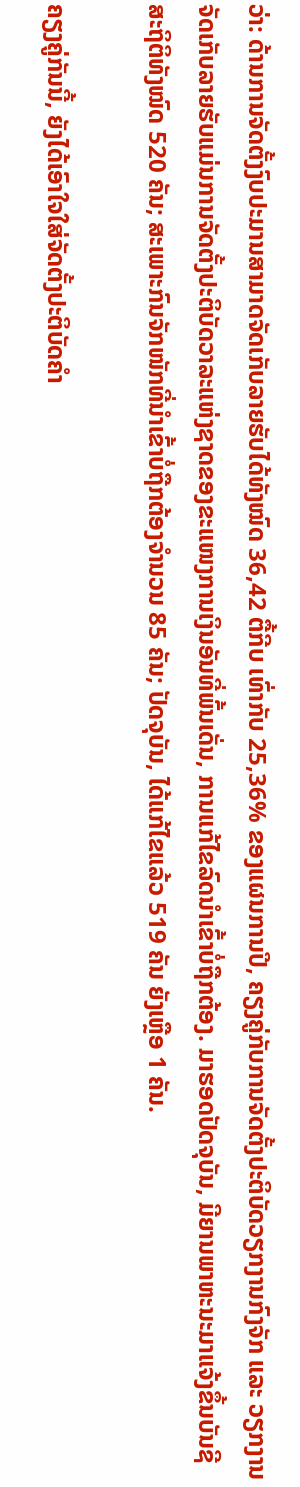ວ່າ: ດ້ານການຈັດຕັ້ງງົບປະມານສາມາດຈັດເກັບລາຍຮັບໄດ້ທັງໝົດ 36,42 ຕື້ກີບ ເທົ່າກັບ 25,36% ຂອງແຜນການປີ, ຄຽງຄູ່ກັບການຈັດຕັ້ງປະຕິບັດວຽກງານກົງຈັກ ແລະ ວຽກງານ ຈັດເກັບລາຍຮັບແມ່ນການຈັດຕັ້ງປະຕິບັດວາລະແຫ່ງຊາດຂອງຂະແໜງການເງິນອັນທີ່ພົ້ນເດັ່ນ, ການແກ້ໄຂລົດນຳເຂົ້າບໍ່ຖືກຕ້ອງ. ມາຮອດປັດຈຸບັນ, ມີຍານພາຫະນະມາແຈ້ງຂຶ້ນບັນຊີສະຖິຕິທັງໝົດ 520 ຄັນ; ສະເພາະກົນຈັກໜັກທີ່ນຳເຂົ້າບໍ່ຖືກຕ້ອງຈຳນວນ 85 ຄັນ; ປັດຈຸບັນ, ໄດ້ແກ້ໄຂແລ້ວ 519 ຄັນ ຍັງເຫຼືອ 1 ຄັນ.

ຄຽງຄູ່ກັນນີ້, ຍັງໄດ້ເອົາໃຈໃສ່ຈັດຕັ້ງປະຕິບັດຄຳ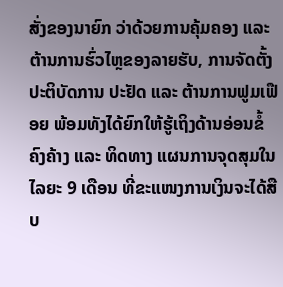ສັ່ງຂອງນາຍົກ ວ່າດ້ວຍການຄຸ້ມຄອງ ແລະ ຕ້ານການຮົ່ວໄຫຼຂອງລາຍຮັບ, ການຈັດຕັ້ງປະຕິບັດການ ປະຢັດ ແລະ ຕ້ານການຟູມເຟືອຍ ພ້ອມທັງໄດ້ຍົກໃຫ້ຮູ້ເຖິງດ້ານອ່ອນຂໍ້ຄົງຄ້າງ ແລະ ທິດທາງ ແຜນການຈຸດສຸມໃນໄລຍະ 9 ເດືອນ ທີ່ຂະແໜງການເງິນຈະໄດ້ສືບ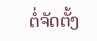ຕໍ່ຈັດຕັ້ງ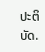ປະຕິບັດ.